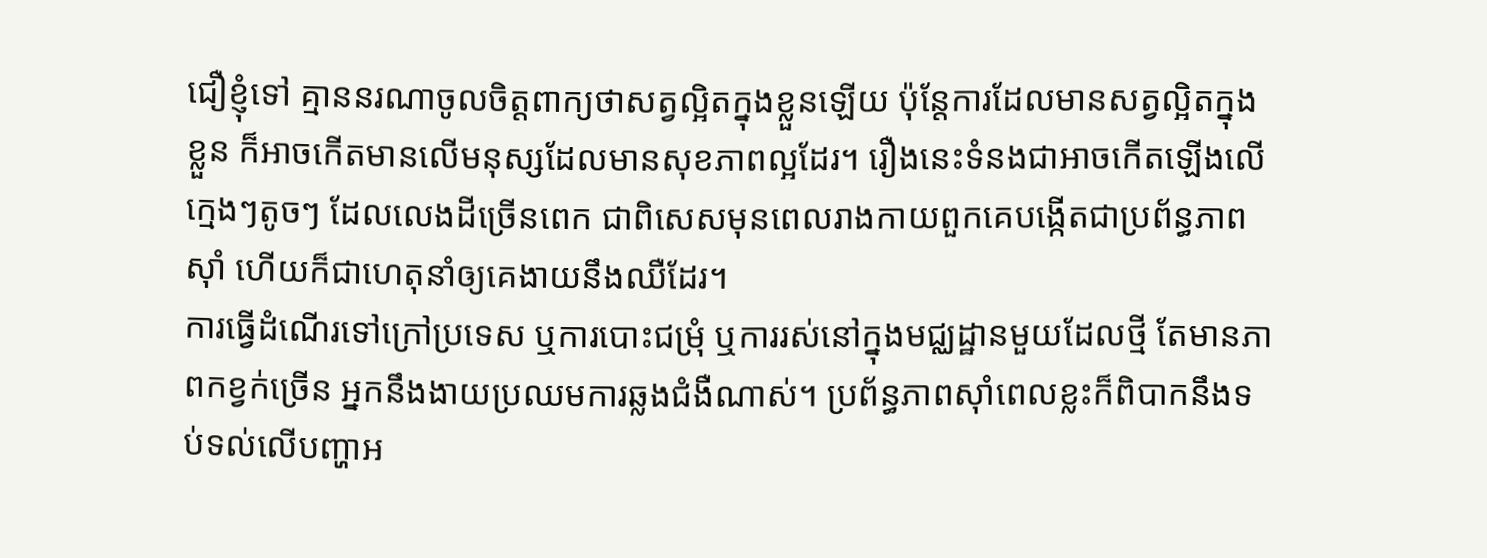ជឿខ្ញុំទៅ គ្មាននរណាចូលចិត្តពាក្យថាសត្វល្អិតក្នុងខ្លួនឡើយ ប៉ុន្តែការដែលមានសត្វល្អិតក្នុងខ្លួន ក៏អាចកើតមានលើមនុស្សដែលមានសុខភាពល្អដែរ។ រឿងនេះទំនងជាអាចកើតឡើងលើក្មេងៗតូចៗ ដែលលេងដីច្រើនពេក ជាពិសេសមុនពេលរាងកាយពួកគេបង្កើតជាប្រព័ន្ធភាពស៊ាំ ហើយក៏ជាហេតុនាំឲ្យគេងាយនឹងឈឺដែរ។
ការធ្វើដំណើរទៅក្រៅប្រទេស ឬការបោះជម្រុំ ឬការរស់នៅក្នុងមជ្ឈដ្ឋានមួយដែលថ្មី តែមានភាពកខ្វក់ច្រើន អ្នកនឹងងាយប្រឈមការឆ្លងជំងឺណាស់។ ប្រព័ន្ធភាពស៊ាំពេលខ្លះក៏ពិបាកនឹងទប់ទល់លើបញ្ហាអ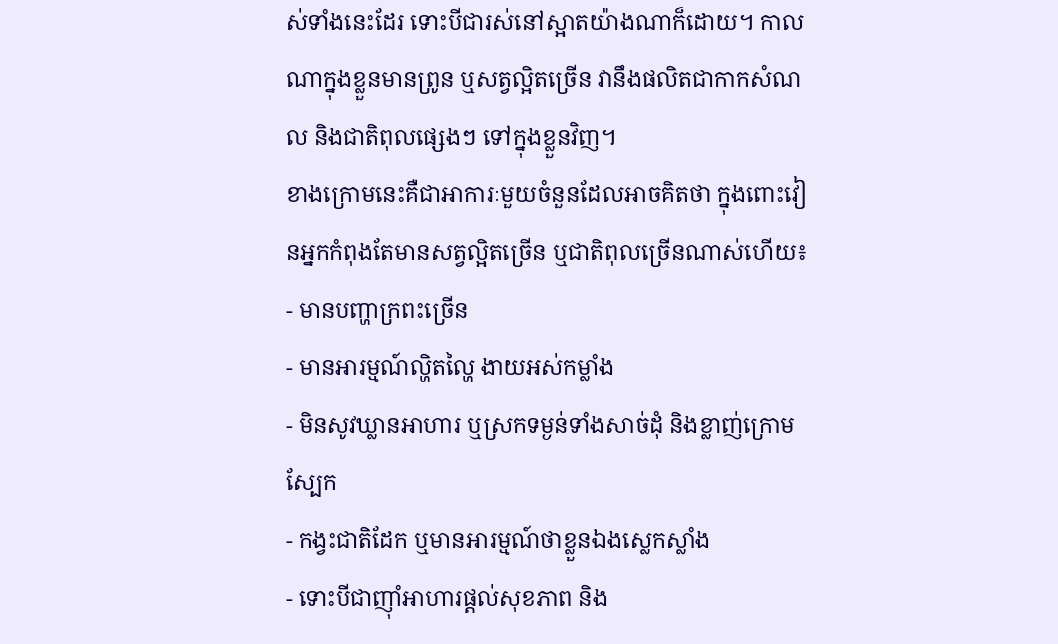ស់ទាំងនេះដែរ ទោះបីជារស់នៅស្អាតយ៉ាងណាក៏ដោយ។ កាលណាក្នុងខ្លួនមានព្រូន ឬសត្វល្អិតច្រើន វានឹងផលិតជាកាកសំណល និងជាតិពុលផ្សេងៗ ទៅក្នុងខ្លួនវិញ។
ខាងក្រោមនេះគឺជាអាការៈមួយចំនួនដែលអាចគិតថា ក្នុងពោះវៀនអ្នកកំពុងតែមានសត្វល្អិតច្រើន ឬជាតិពុលច្រើនណាស់ហើយ៖
- មានបញ្ហាក្រពះច្រើន
- មានអារម្មណ៍ល្ហិតល្ហៃ ងាយអស់កម្លាំង
- មិនសូវឃ្លានអាហារ ឬស្រកទម្ងន់ទាំងសាច់ដុំ និងខ្លាញ់ក្រោមស្បែក
- កង្វះជាតិដែក ឬមានអារម្មណ៍ថាខ្លួនឯងស្លេកស្លាំង
- ទោះបីជាញ៉ាំអាហារផ្តល់សុខភាព និង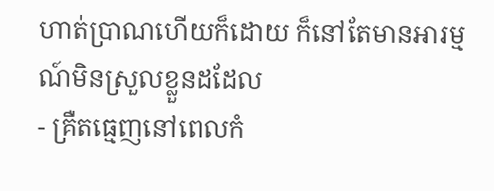ហាត់ប្រាណហើយក៏ដោយ ក៏នៅតែមានអារម្មណ៍មិនស្រួលខ្លួនដដែល
- គ្រឺតធ្មេញនៅពេលកំ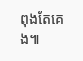ពុងតែគេង៕